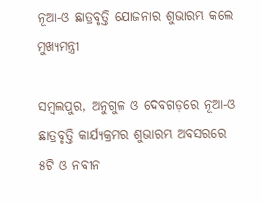ନୂଆ-ଓ ଛାତ୍ରବୃତ୍ତି ଯୋଜନାର ଶୁଭାରମ୍ଭ କଲେ ମୁଖ୍ୟମନ୍ତ୍ରୀ

ସମ୍ବଲପୁର, ଅନୁଗୁଳ ଓ ଦେବଗଡ଼ରେ ନୂଆ-ଓ ଛାତ୍ରବୃତ୍ତି କାର୍ଯ୍ୟକ୍ରମର ଶୁଭାରମ୍ଭ ଅବସରରେ ୫ଟି ଓ ନବୀନ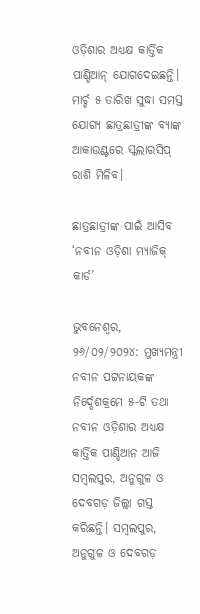ଓଡ଼ିଶାର ଅଧ୍ୟକ୍ଷ କାର୍ତ୍ତିକ ପାଣ୍ଡିଆନ୍ ଯୋଗଦେଇଛନ୍ତି। ମାର୍ଚ୍ଚ ୫ ତାରିଖ ସୁଦ୍ଧା ସମସ୍ତ ଯୋଗ୍ୟ ଛାତ୍ରଛାତ୍ରୀଙ୍କ ବ୍ୟାଙ୍କ ଆକାଉଣ୍ଟରେ ସ୍କଲାରସିପ୍ ରାଶି ମିଳିବ।

ଛାତ୍ରଛାତ୍ରୀଙ୍କ ପାଇଁ ଆସିବ ‘ନବୀନ ଓଡ଼ିଶା ମ୍ୟାଜିକ୍ କାର୍ଡ’

ଭୁବନେଶ୍ଵର, ୨୬/୦୨/୨୦୨୪: ମୁଖ୍ୟମନ୍ତ୍ରୀ ନବୀନ ପଟ୍ଟନାୟକଙ୍କ ନିର୍ଦ୍ଦେଶକ୍ରମେ ୫-ଟି ତଥା ନବୀନ ଓଡ଼ିଶାର ଅଧ୍ୟକ୍ଷ କାର୍ତ୍ତିକ ପାଣ୍ଡିଆନ ଆଜି ସମ୍ବଲପୁର, ଅନୁଗୁଳ ଓ ଦେବଗଡ଼ ଜିଲ୍ଲା ଗସ୍ତ କରିଛନ୍ତି। ସମ୍ବଲପୁର, ଅନୁଗୁଳ ଓ ଦେବଗଡ଼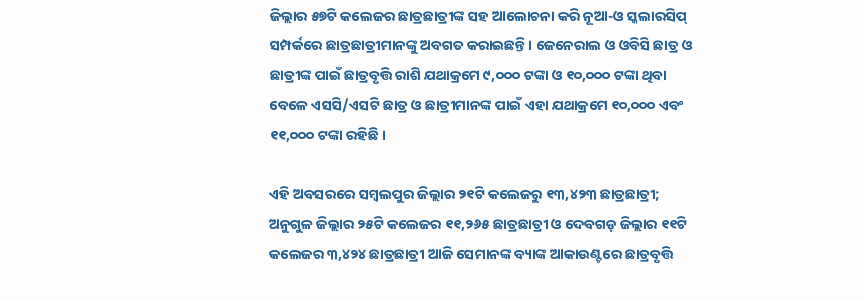ଜିଲ୍ଲାର ୫୭ଟି କଲେଜର ଛାତ୍ରଛାତ୍ରୀଙ୍କ ସହ ଆଲୋଚନା କରି ନୂଆ-ଓ ସ୍କଲାରସିପ୍ ସମ୍ପର୍କରେ ଛାତ୍ରଛାତ୍ରୀମାନଙ୍କୁ ଅବଗତ କରାଇଛନ୍ତି। ଜେନେରାଲ ଓ ଓବିସି ଛାତ୍ର ଓ ଛାତ୍ରୀଙ୍କ ପାଇଁ ଛାତ୍ରବୃତ୍ତି ରାଶି ଯଥାକ୍ରମେ ୯,୦୦୦ ଟଙ୍କା ଓ ୧୦,୦୦୦ ଟଙ୍କା ଥିବା ବେଳେ ଏସସି/ଏସଟି ଛାତ୍ର ଓ ଛାତ୍ରୀମାନଙ୍କ ପାଇଁ ଏହା ଯଥାକ୍ରମେ ୧୦,୦୦୦ ଏବଂ ୧୧,୦୦୦ ଟଙ୍କା ରହିଛି ।

ଏହି ଅବସରରେ ସମ୍ବଲପୁର ଜିଲ୍ଲାର ୨୧ଟି କଲେଜରୁ ୧୩,୪୨୩ ଛାତ୍ରଛାତ୍ରୀ; ଅନୁଗୁଳ ଜିଲ୍ଲାର ୨୫ଟି କଲେଜର ୧୧,୨୬୫ ଛାତ୍ରଛାତ୍ରୀ ଓ ଦେବଗଡ଼ ଜିଲ୍ଲାର ୧୧ଟି କଲେଜର ୩,୪୨୪ ଛାତ୍ରଛାତ୍ରୀ ଆଜି ସେମାନଙ୍କ ବ୍ୟାଙ୍କ ଆକାଉଣ୍ଟରେ ଛାତ୍ରବୃତ୍ତି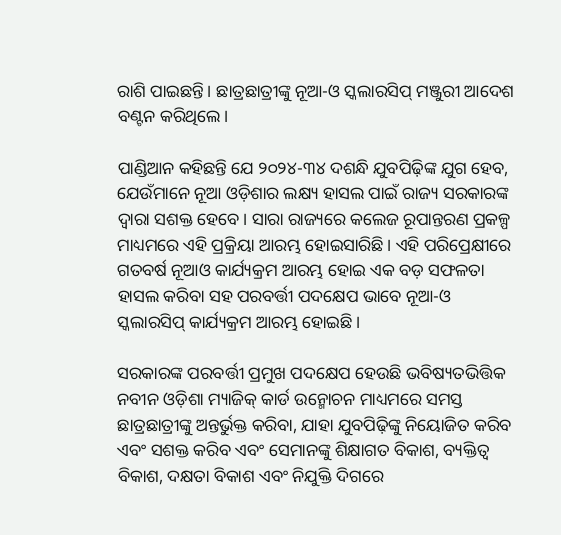ରାଶି ପାଇଛନ୍ତି। ଛାତ୍ରଛାତ୍ରୀଙ୍କୁ ନୂଆ-ଓ ସ୍କଲାରସିପ୍ ମଞ୍ଜୁରୀ ଆଦେଶ ବଣ୍ଟନ କରିଥିଲେ।

ପାଣ୍ଡିଆନ କହିଛନ୍ତି ଯେ ୨୦୨୪-୩୪ ଦଶନ୍ଧି ଯୁବପିଢ଼ିଙ୍କ ଯୁଗ ହେବ, ଯେଉଁମାନେ ନୂଆ ଓଡ଼ିଶାର ଲକ୍ଷ୍ୟ ହାସଲ ପାଇଁ ରାଜ୍ୟ ସରକାରଙ୍କ ଦ୍ୱାରା ସଶକ୍ତ ହେବେ। ସାରା ରାଜ୍ୟରେ କଲେଜ ରୂପାନ୍ତରଣ ପ୍ରକଳ୍ପ ମାଧ୍ୟମରେ ଏହି ପ୍ରକ୍ରିୟା ଆରମ୍ଭ ହୋଇସାରିଛି। ଏହି ପରିପ୍ରେକ୍ଷୀରେ ଗତବର୍ଷ ନୂଆଓ କାର୍ଯ୍ୟକ୍ରମ ଆରମ୍ଭ ହୋଇ ଏକ ବଡ଼ ସଫଳତା ହାସଲ କରିବା ସହ ପରବର୍ତ୍ତୀ ପଦକ୍ଷେପ ଭାବେ ନୂଆ-ଓ ସ୍କଲାରସିପ୍ କାର୍ଯ୍ୟକ୍ରମ ଆରମ୍ଭ ହୋଇଛି।

ସରକାରଙ୍କ ପରବର୍ତ୍ତୀ ପ୍ରମୁଖ ପଦକ୍ଷେପ ହେଉଛି ଭବିଷ୍ୟତଭିତ୍ତିକ ନବୀନ ଓଡ଼ିଶା ମ୍ୟାଜିକ୍ କାର୍ଡ ଉନ୍ମୋଚନ ମାଧ୍ୟମରେ ସମସ୍ତ ଛାତ୍ରଛାତ୍ରୀଙ୍କୁ ଅନ୍ତର୍ଭୁକ୍ତ କରିବା, ଯାହା ଯୁବପିଢ଼ିଙ୍କୁ ନିୟୋଜିତ କରିବ ଏବଂ ସଶକ୍ତ କରିବ ଏବଂ ସେମାନଙ୍କୁ ଶିକ୍ଷାଗତ ବିକାଶ, ବ୍ୟକ୍ତିତ୍ୱ ବିକାଶ, ଦକ୍ଷତା ବିକାଶ ଏବଂ ନିଯୁକ୍ତି ଦିଗରେ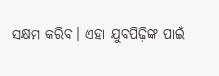ସକ୍ଷମ କରିବ। ଏହା ଯୁବପିଢ଼ିଙ୍କ ପାଇଁ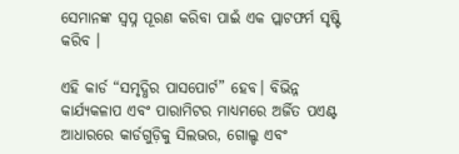ସେମାନଙ୍କ ସ୍ୱପ୍ନ ପୂରଣ କରିବା ପାଇଁ ଏକ ପ୍ଲାଟଫର୍ମ ସୃଷ୍ଟି କରିବ ।

ଏହି କାର୍ଡ “ସମୃଦ୍ଧିର ପାସପୋର୍ଟ” ହେବ। ବିଭିନ୍ନ କାର୍ଯ୍ୟକଳାପ ଏବଂ ପାରାମିଟର ମାଧ୍ୟମରେ ଅର୍ଜିତ ପଏଣ୍ଟ ଆଧାରରେ କାର୍ଡଗୁଡ଼ିକୁ ସିଲଭର, ଗୋଲ୍ଡ ଏବଂ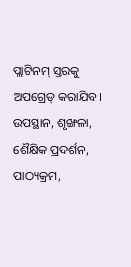ପ୍ଲାଟିନମ୍ ସ୍ତରକୁ ଅପଗ୍ରେଡ୍ କରାଯିବ। ଉପସ୍ଥାନ, ଶୃଙ୍ଖଳା, ଶୈକ୍ଷିକ ପ୍ରଦର୍ଶନ, ପାଠ୍ୟକ୍ରମ,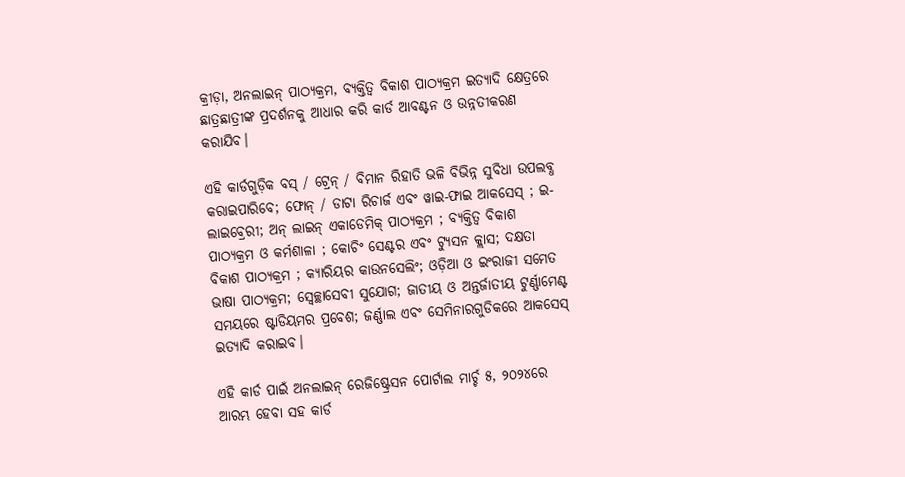କ୍ରୀଡ଼ା, ଅନଲାଇନ୍ ପାଠ୍ୟକ୍ରମ, ବ୍ୟକ୍ତିତ୍ବ ବିକାଶ ପାଠ୍ୟକ୍ରମ ଇତ୍ୟାଦି କ୍ଷେତ୍ରରେ ଛାତ୍ରଛାତ୍ରୀଙ୍କ ପ୍ରଦର୍ଶନକୁ ଆଧାର କରି କାର୍ଡ ଆବଣ୍ଟନ ଓ ଉନ୍ନତୀକରଣ କରାଯିବ।

ଏହି କାର୍ଡଗୁଡ଼ିକ ବସ୍ / ଟ୍ରେନ୍ / ବିମାନ ରିହାତି ଭଳି ବିଭିନ୍ନ ସୁବିଧା ଉପଲବ୍ଧ କରାଇପାରିବେ; ଫୋନ୍ / ଡାଟା ରିଚାର୍ଜ ଏବଂ ୱାଇ-ଫାଇ ଆକସେସ୍ ; ଇ-ଲାଇବ୍ରେରୀ; ଅନ୍ ଲାଇନ୍ ଏକାଡେମିକ୍ ପାଠ୍ୟକ୍ରମ ; ବ୍ୟକ୍ତିତ୍ୱ ବିକାଶ ପାଠ୍ୟକ୍ରମ ଓ କର୍ମଶାଳା ; କୋଚିଂ ସେଣ୍ଟର ଏବଂ ଟ୍ୟୁସନ କ୍ଲାସ; ଦକ୍ଷତା ବିକାଶ ପାଠ୍ୟକ୍ରମ ; କ୍ୟାରିୟର କାଉନସେଲିଂ; ଓଡ଼ିଆ ଓ ଇଂରାଜୀ ସମେତ ଭାଷା ପାଠ୍ୟକ୍ରମ; ସ୍ୱେଚ୍ଛାସେବୀ ସୁଯୋଗ; ଜାତୀୟ ଓ ଅନ୍ତର୍ଜାତୀୟ ଟୁର୍ଣ୍ଣାମେଣ୍ଟ ସମୟରେ ଷ୍ଟାଡିୟମର ପ୍ରବେଶ; ଜର୍ଣ୍ଣାଲ ଏବଂ ସେମିନାରଗୁଡିକରେ ଆକସେସ୍ ଇତ୍ୟାଦି କରାଇବ।

ଏହି କାର୍ଡ ପାଇଁ ଅନଲାଇନ୍ ରେଜିଷ୍ଟ୍ରେସନ ପୋର୍ଟାଲ ମାର୍ଚ୍ଚ ୫, ୨୦୨୪ରେ ଆରମ୍ଭ ହେବା ସହ କାର୍ଡ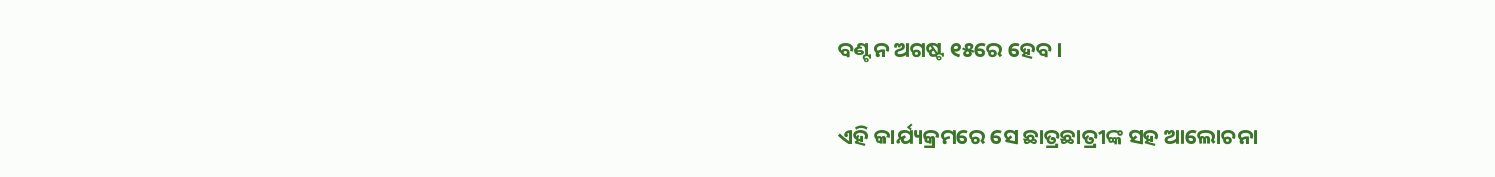ବଣ୍ଟନ ଅଗଷ୍ଟ ୧୫ରେ ହେବ।

ଏହି କାର୍ଯ୍ୟକ୍ରମରେ ସେ ଛାତ୍ରଛାତ୍ରୀଙ୍କ ସହ ଆଲୋଚନା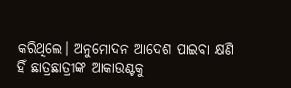କରିଥିଲେ। ଅନୁମୋଦନ ଆଦେଶ ପାଇବା କ୍ଷଣି ହିଁ ଛାତ୍ରଛାତ୍ରୀଙ୍କ ଆକାଉଣ୍ଟକୁ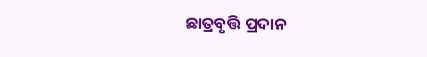ଛାତ୍ରବୃତ୍ତି ପ୍ରଦାନ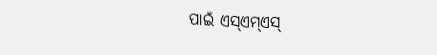ପାଇଁ ଏସ୍ଏମ୍ଏସ୍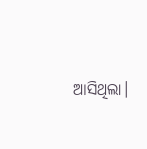ଆସିଥିଲା।